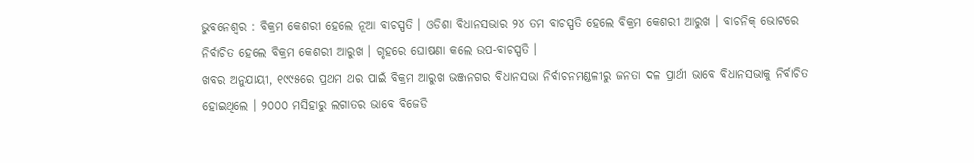ଭୁବନେଶ୍ୱର : ବିକ୍ରମ କେଶରୀ ହେଲେ ନୂଆ ବାଚସ୍ପତି । ଓଡିଶା ବିଧାନସଭାର ୨୪ ତମ ବାଚସ୍ପତି ହେଲେ ବିକ୍ରମ କେଶରୀ ଆରୁଖ । ବାଚନିକ୍ ଭୋଟରେ ନିର୍ବାଚିତ ହେଲେ ବିକ୍ରମ କେଶରୀ ଆରୁଖ । ଗୃହରେ ଘୋଷଣା କଲେ ଉପ-ବାଚସ୍ପତି ।
ଖବର ଅନୁଯାୟୀ, ୧୯୯୫ରେ ପ୍ରଥମ ଥର ପାଇଁ ବିକ୍ରମ ଆରୁଖ ଭଞ୍ଜନଗର ବିଧାନସଭା ନିର୍ବାଚନମଣ୍ଡଳୀରୁ ଜନତା ଦଳ ପ୍ରାର୍ଥୀ ଭାବେ ବିଧାନସଭାକୁ ନିର୍ବାଚିତ ହୋଇଥିଲେ । ୨୦୦୦ ମସିହାରୁ ଲଗାତର ଭାବେ ବିଜେଡି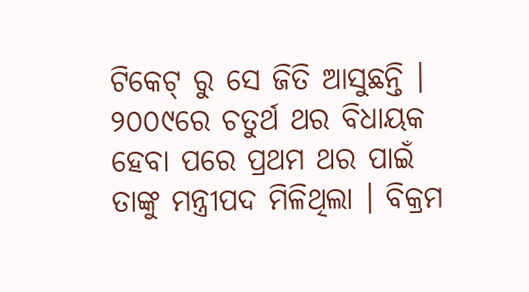ଟିକେଟ୍ ରୁ ସେ ଜିତି ଆସୁଛନ୍ତି । ୨୦୦୯ରେ ଚତୁର୍ଥ ଥର ବିଧାୟକ ହେବା ପରେ ପ୍ରଥମ ଥର ପାଇଁ ତାଙ୍କୁ ମନ୍ତ୍ରୀପଦ ମିଳିଥିଲା । ବିକ୍ରମ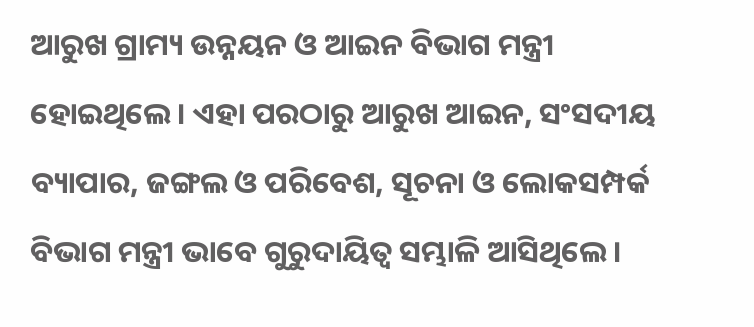ଆରୁଖ ଗ୍ରାମ୍ୟ ଉନ୍ନୟନ ଓ ଆଇନ ବିଭାଗ ମନ୍ତ୍ରୀ ହୋଇଥିଲେ। ଏହା ପରଠାରୁ ଆରୁଖ ଆଇନ, ସଂସଦୀୟ ବ୍ୟାପାର, ଜଙ୍ଗଲ ଓ ପରିବେଶ, ସୂଚନା ଓ ଲୋକସମ୍ପର୍କ ବିଭାଗ ମନ୍ତ୍ରୀ ଭାବେ ଗୁରୁଦାୟିତ୍ୱ ସମ୍ଭାଳି ଆସିଥିଲେ ।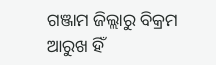ଗଞ୍ଜାମ ଜିଲ୍ଲାରୁ ବିକ୍ରମ ଆରୁଖ ହିଁ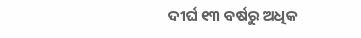ଦୀର୍ଘ ୧୩ ବର୍ଷରୁ ଅଧିକ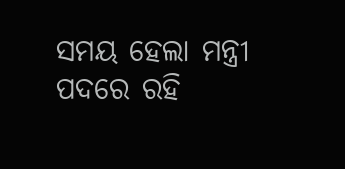ସମୟ ହେଲା ମନ୍ତ୍ରୀ ପଦରେ ରହି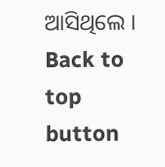ଆସିଥିଲେ ।
Back to top button